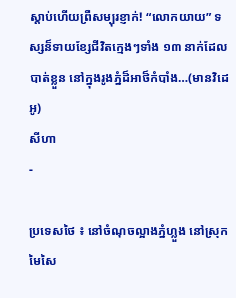ស្ដាប់ហើយព្រឺសម្បុរខ្ញាក់! “លោកយាយ” ទស្សន៏ទាយខ្សែជីវិតក្មេងៗទាំង ១៣ នាក់ដែលបាត់ខ្លួន នៅក្នុងរូងភ្នំដ៏អាថ៏កំបាំង…(មានវិដេអូ)
សីហា
-

ប្រទេសថៃ ៖ នៅចំណុចល្អាងភ្នំហ្លួង នៅស្រុកមៃសៃ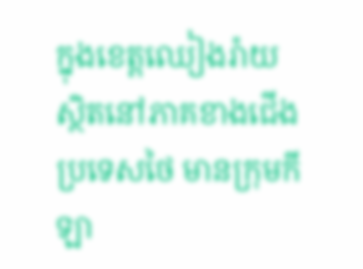ក្នុងខេត្តឈៀងរ៉ាយ ស្ថិតនៅភាគខាងជើងប្រទេសថៃ មានក្រុមកីឡា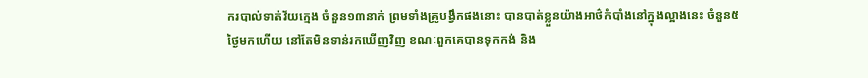ករបាល់ទាត់វ័យក្មេង ចំនួន១៣នាក់ ព្រមទាំងគ្រូបង្វឹកផងនោះ បានបាត់ខ្លួនយ៉ាងអាថ៌កំបាំងនៅក្នុងល្អាងនេះ ចំនួន៥ថ្ងៃមកហើយ នៅតែមិនទាន់រកឃើញវិញ ខណៈពួកគេបានទុកកង់ និង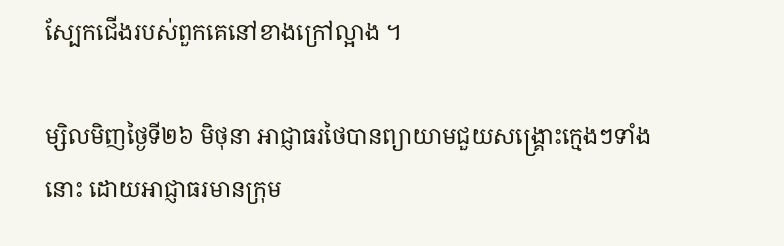ស្បែកជើងរបស់ពួកគេនៅខាងក្រៅល្អាង ។

ម្សិលមិញថ្ងៃទី២៦ មិថុនា អាជ្ញាធរថៃបានព្យាយាមជួយសង្គ្រោះក្មេងៗទាំងនោះ ដោយអាជ្ញាធរមានក្រុម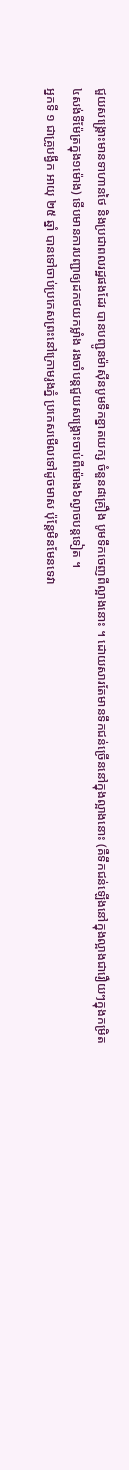ជួយសង្គ្រោះមានទាហានថៃ និងប្រជាពលរដ្ឋផងដែរ បានបញ្ជូនម៉ាស៊ីនបូមទឹកខ្នាតយក្ស ចំនួន៨គ្រឿង បូមទឹកចេញពីល្អាងនោះ ។ ដោយសារតែមានទឹកជន់ច្រើននៅក្នុងល្អាងនោះ (គឺទឹកជន់ឡើងនៅក្នុងល្អាងជារឿយៗក្នុងកម្រិត៤សង់ទីម៉ែត្រក្នុង១ម៉ោង) ទើបមានការបញ្ជាឲ្យដកថយកម្លាំង រងចាំបន្តជួយសង្គ្រោះចាប់ពីម៉ោង៦ល្ងាចបន្តទៀត ។
អ្នកទី ១ ជាគ្រូបង្វឹក អាយុ ២៥ ឆ្នាំ បានទៅចាប់ប្រកេសព្រះនៅក្រោមរូងភ្នំ ប្រកេសមើលទៅដូចមាស ប៉ុន្ដែមិនមែនទេវា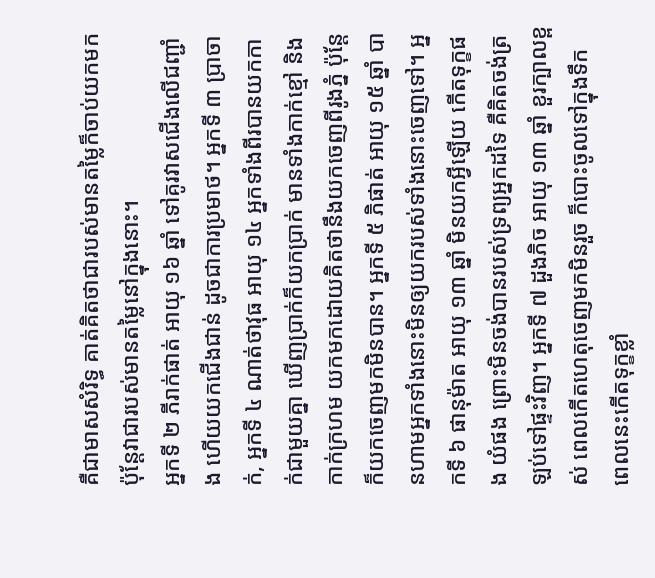គឺជាមាសសំរិទ្ធ គាត់គិតថាជារបស់មានតម្លៃក៏ចាប់យកមក ប៉ុន្ដែវាជារបស់មានតម្លៃនៅក្នុងនោះ។
អ្នកទី ២ ភីរាក់ផាត់ អាយុ ១៦ ឆ្នាំ ទៅគូរវាសជើងលើជញ្ជាំង ហើយយកជើងជាន់ ដូចជាការប្រមាថ។ អ្នកទី ៣ ប្រាចាក់, អ្នកទី ៤ ណាត់ថាវុធ អាយុ ១៤ អ្នកទាំងពីរបានយកកាក់ជាមួយគ្នា ឃើញប្រាក់ក៏យកប្រាក់ មានទាំងកាក់ខ្មៅ និងកាក់ក្រហម យកមកដោយគិតថានឹងយកចេញពីរូងភ្នំ ប៉ុន្ដែក៏យកចេញមកមិនបាន។ អ្នកទី ៥ ភិផាត់ អាយុ ១៥ ឆ្នាំ បានហាមអ្នកទាំងនោះមិនឲ្យយករបស់ទាំងនោះចេញទៅ។ អ្នកទី ៦ ផានុម៉ាត អាយុ ១៣ ឆ្នាំ មិនយកអ្វីឡើយ កើតទុក្ខផង យំផង ព្រោះមិនចង់បានរបស់ទ្រព្យអ្នកដទៃ គឺគិតចង់ត្រឡប់ទៅផ្ទះវិញ។ អ្នកទី ៧ ដួងភិច អាយុ ១៣ ឆ្នាំ ខួរក្បាលខ្ពស់ ពេលកើតហេតុចេញមកមិនរួច ក៏បោះចូលទៅក្នុងទឹក ពេលនេះកើតទុក្ខខ្លាំ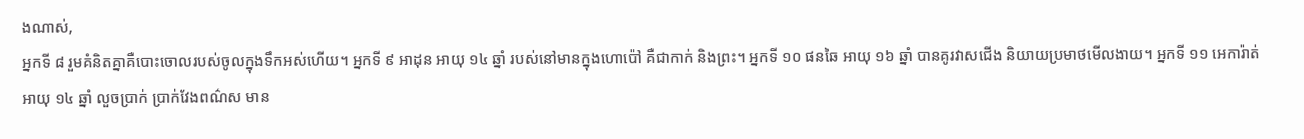ងណាស់,
អ្នកទី ៨ រួមគំនិតគ្នាគឺបោះចោលរបស់ចូលក្នុងទឹកអស់ហើយ។ អ្នកទី ៩ អាដុន អាយុ ១៤ ឆ្នាំ របស់នៅមានក្នុងហោប៉ៅ គឺជាកាក់ និងព្រះ។ អ្នកទី ១០ ផនឆៃ អាយុ ១៦ ឆ្នាំ បានគូរវាសជើង និយាយប្រមាថមើលងាយ។ អ្នកទី ១១ អេការ៉ាត់ អាយុ ១៤ ឆ្នាំ លួចប្រាក់ ប្រាក់វែងពណ៌ស មាន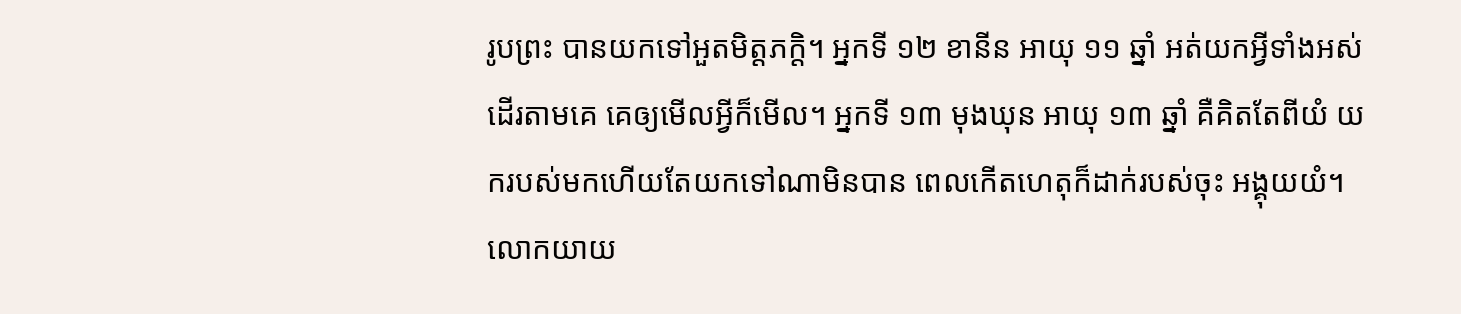រូបព្រះ បានយកទៅអួតមិត្តភក្តិ។ អ្នកទី ១២ ខានីន អាយុ ១១ ឆ្នាំ អត់យកអ្វីទាំងអស់ ដើរតាមគេ គេឲ្យមើលអ្វីក៏មើល។ អ្នកទី ១៣ មុងឃុន អាយុ ១៣ ឆ្នាំ គឺគិតតែពីយំ យករបស់មកហើយតែយកទៅណាមិនបាន ពេលកើតហេតុក៏ដាក់របស់ចុះ អង្គុយយំ។
លោកយាយ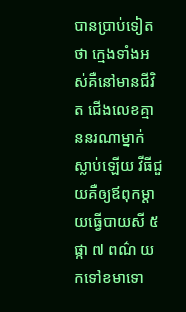បានប្រាប់ទៀតថា ក្មេងទាំងអស់គឺនៅមានជីវិត ជើងលេខគ្មាននរណាម្នាក់ស្លាប់ឡើយ វីធីជួយគឺឲ្យឪពុកម្ដាយធ្វើបាយសី ៥ ផ្កា ៧ ពណ៌ យកទៅខមាទោ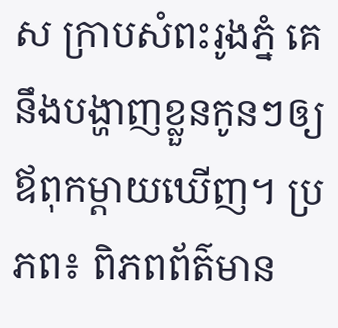ស ក្រាបសំពះរូងភ្នំ គេនឹងបង្ហាញខ្លួនកូនៗឲ្យឪពុកម្ដាយឃើញ។ ប្រភព៖ ពិភពព័ត៌មាន